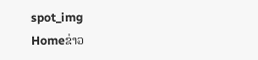spot_img
Homeຂ່າວ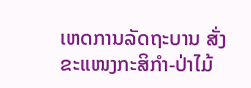ເຫດການລັດຖະບານ ສັ່ງຂະແໜງກະສິກຳ-ປ່າໄມ້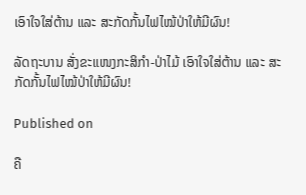ເອົາໃຈໃສ່ຕ້ານ ແລະ ສະກັດກັ້ນໄຟໄໝ້ປ່າໃຫ້ມີຜົນ!

ລັດຖະບານ ສັ່ງຂະແໜງກະສິກຳ-ປ່າໄມ້ ເອົາໃຈໃສ່ຕ້ານ ແລະ ສະກັດກັ້ນໄຟໄໝ້ປ່າໃຫ້ມີຜົນ!

Published on

ຄື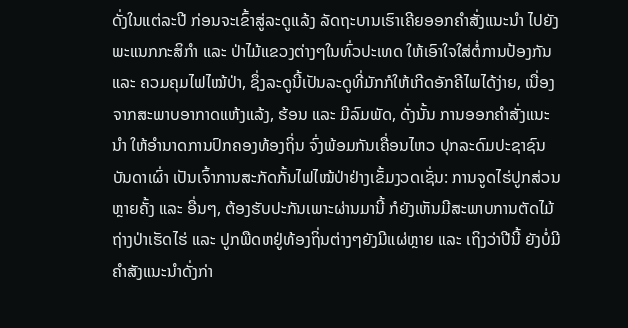ດັ່ງໃນແຕ່ລະປີ ກ່ອນຈະເຂົ້າສູ່ລະດູແລ້ງ ລັດຖະບານເຮົາເຄີຍອອກຄຳສັ່ງແນະນຳ ໄປຍັງພະແນກກະສິກຳ ແລະ ປ່າໄມ້ແຂວງຕ່າງໆໃນທົ່ວປະເທດ ໃຫ້ເອົາໃຈໃສ່ຕໍ່ການປ້ອງກັນ ແລະ ຄວມຄຸມໄຟໄໝ້ປ່າ, ຊຶ່ງລະດູນີ້ເປັນລະດູທີ່ມັກກໍໃຫ້ເກີດອັກຄີໄພໄດ້ງ່າຍ, ເນື່ອງຈາກສະພາບອາກາດແຫ້ງແລ້ງ, ຮ້ອນ ແລະ ມີລົມພັດ, ດັ່ງນັ້ນ ການອອກຄຳສັ່ງແນະນຳ ໃຫ້ອຳນາດການປົກຄອງທ້ອງຖິ່ນ ຈົ່ງພ້ອມກັນເຄື່ອນໄຫວ ປຸກລະດົມປະຊາຊົນບັນດາເຜົ່າ ເປັນເຈົ້າການສະກັດກັ້ນໄຟໄໝ້ປ່າຢ່າງເຂັ້ມງວດເຊັ່ນ: ການຈູດໄຮ່ປູກສ່ວນຫຼາຍຄັ້ງ ແລະ ອື່ນໆ, ຕ້ອງຮັບປະກັນເພາະຜ່ານມານີ້ ກໍຍັງເຫັນມີສະພາບການຕັດໄມ້ຖ່າງປ່າເຮັດໄຮ່ ແລະ ປູກພືດຫຢູ່ທ້ອງຖິ່ນຕ່າງໆຍັງມີແຜ່ຫຼາຍ ແລະ ເຖິງວ່າປີນີ້ ຍັງບໍ່ມີຄຳສັງແນະນຳດັ່ງກ່າ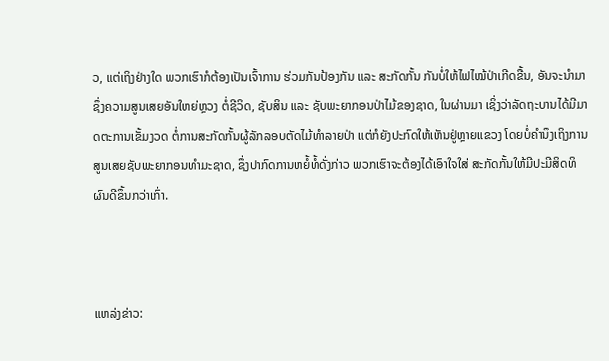ວ, ແຕ່ເຖິງຢ່າງໃດ ພວກເຮົາກໍຕ້ອງເປັນເຈົ້າການ ຮ່ວມກັນປ້ອງກັນ ແລະ ສະກັດກັ້ນ ກັນບໍ່ໃຫ້ໄຟໄໝ້ປ່າເກີດຂື້ນ, ອັນຈະນຳມາຊຶ່ງຄວາມສູນເສຍອັນໃຫຍ່ຫຼວງ ຕໍ່ຊີວິດ, ຊັບສິນ ແລະ ຊັບພະຍາກອນປ່າໄມ້ຂອງຊາດ, ໃນຜ່ານມາ ເຊິ່ງວ່າລັດຖະບານໄດ້ມີມາດຕະການເຂັ້ມງວດ ຕໍ່ການສະກັດກັ້ນຜູ້ລັກລອບຕັດໄມ້ທຳລາຍປ່າ ແຕ່ກໍຍັງປະກົດໃຫ້ເຫັນຢູ່ຫຼາຍແຂວງ ໂດຍບໍ່ຄຳນຶງເຖິງການສູນເສຍຊັບພະຍາກອນທຳມະຊາດ, ຊຶ່ງປາກົດການຫຍໍ້ທໍ້ດັ່ງກ່າວ ພວກເຮົາຈະຕ້ອງໄດ້ເອົາໃຈໃສ່ ສະກັດກັ້ນໃຫ້ມີປະມີສິດທິຜົນດີຂຶ້ນກວ່າເກົ່າ.



ແຫລ່ງຂ່າວ: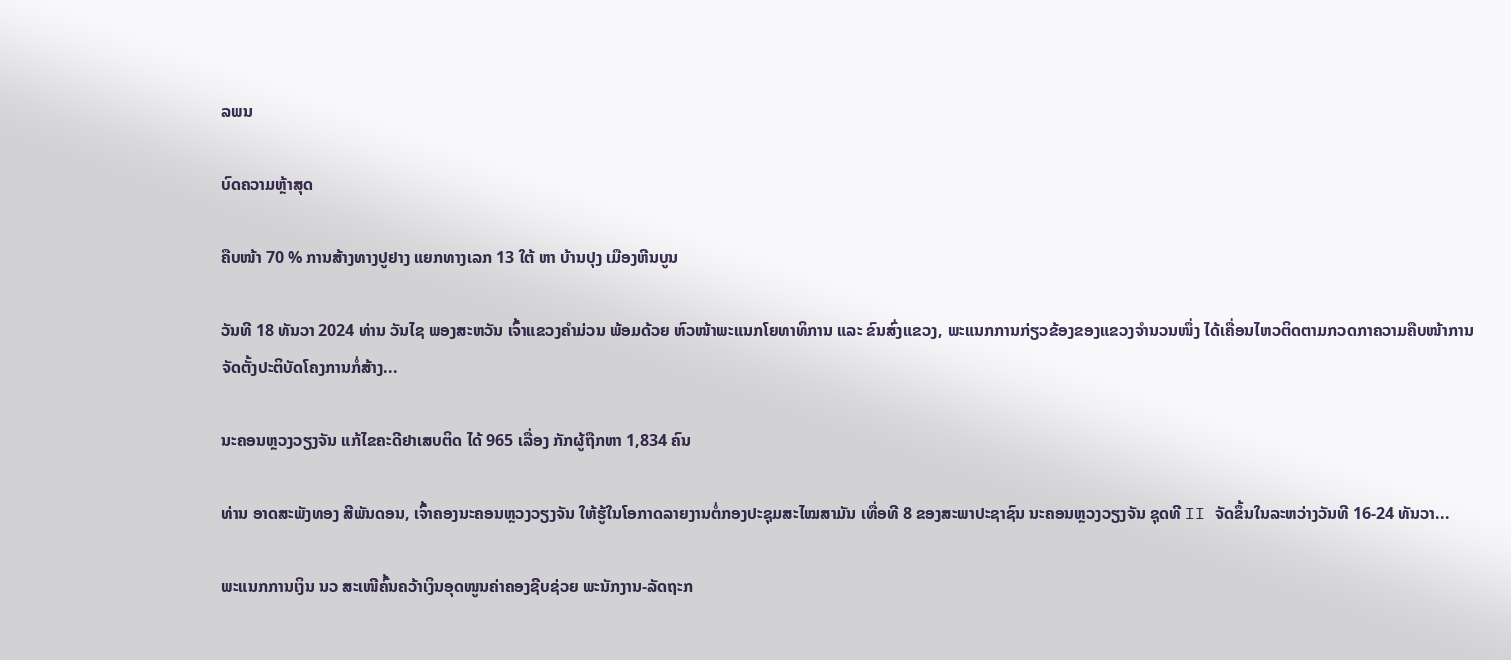ລພນ

ບົດຄວາມຫຼ້າສຸດ

ຄືບໜ້າ 70 % ການສ້າງທາງປູຢາງ ແຍກທາງເລກ 13 ໃຕ້ ຫາ ບ້ານປຸງ ເມືອງຫີນບູນ

ວັນທີ 18 ທັນວາ 2024 ທ່ານ ວັນໄຊ ພອງສະຫວັນ ເຈົ້າແຂວງຄຳມ່ວນ ພ້ອມດ້ວຍ ຫົວໜ້າພະແນກໂຍທາທິການ ແລະ ຂົນສົ່ງແຂວງ, ພະແນກການກ່ຽວຂ້ອງຂອງແຂວງຈໍານວນໜຶ່ງ ໄດ້ເຄື່ອນໄຫວຕິດຕາມກວດກາຄວາມຄືບໜ້າການຈັດຕັ້ງປະຕິບັດໂຄງການກໍ່ສ້າງ...

ນະຄອນຫຼວງວຽງຈັນ ແກ້ໄຂຄະດີຢາເສບຕິດ ໄດ້ 965 ເລື່ອງ ກັກຜູ້ຖືກຫາ 1,834 ຄົນ

ທ່ານ ອາດສະພັງທອງ ສີພັນດອນ, ເຈົ້າຄອງນະຄອນຫຼວງວຽງຈັນ ໃຫ້ຮູ້ໃນໂອກາດລາຍງານຕໍ່ກອງປະຊຸມສະໄໝສາມັນ ເທື່ອທີ 8 ຂອງສະພາປະຊາຊົນ ນະຄອນຫຼວງວຽງຈັນ ຊຸດທີ II ຈັດຂຶ້ນໃນລະຫວ່າງວັນທີ 16-24 ທັນວາ...

ພະແນກການເງິນ ນວ ສະເໜີຄົ້ນຄວ້າເງິນອຸດໜູນຄ່າຄອງຊີບຊ່ວຍ ພະນັກງານ-ລັດຖະກ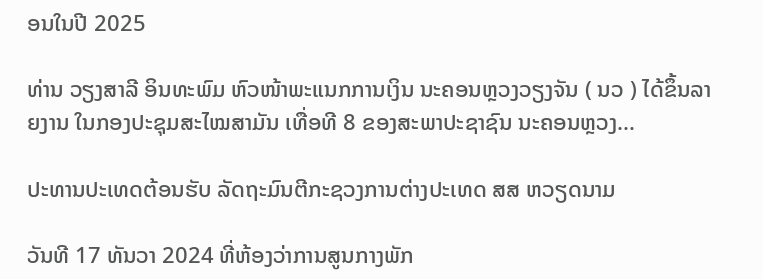ອນໃນປີ 2025

ທ່ານ ວຽງສາລີ ອິນທະພົມ ຫົວໜ້າພະແນກການເງິນ ນະຄອນຫຼວງວຽງຈັນ ( ນວ ) ໄດ້ຂຶ້ນລາຍງານ ໃນກອງປະຊຸມສະໄໝສາມັນ ເທື່ອທີ 8 ຂອງສະພາປະຊາຊົນ ນະຄອນຫຼວງ...

ປະທານປະເທດຕ້ອນຮັບ ລັດຖະມົນຕີກະຊວງການຕ່າງປະເທດ ສສ ຫວຽດນາມ

ວັນທີ 17 ທັນວາ 2024 ທີ່ຫ້ອງວ່າການສູນກາງພັກ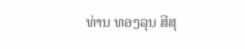ທ່ານ ທອງລຸນ ສີສຸ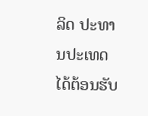ລິດ ປະທານປະເທດ ໄດ້ຕ້ອນຮັບ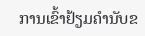ການເຂົ້າຢ້ຽມຄຳນັບຂ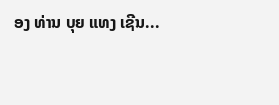ອງ ທ່ານ ບຸຍ ແທງ ເຊີນ...